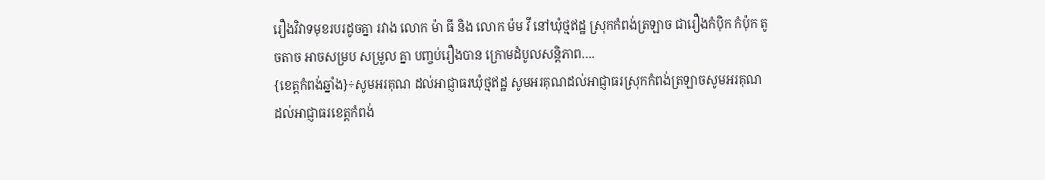រឿងវិវាទមុខរបរដូចគ្នា រវាង លោក ម៉ា ធី និង លោក ម៉ម វី នៅឃុំថ្មឥដ្ឋ ស្រុកកំពង់ត្រឡាច ជារឿងកំបុិក កំប៉ុក តូចតាច អាចសម្រប សម្រួល គ្នា បញ្ចប់រឿងបាន ក្រោមដំបូលសន្តិភាព….
{ខេត្តកំពង់ឆ្នាំង}÷សូមអរគុណ ដល់អាជ្ញាធរឃុំថ្មឥដ្ឋ សូមអរគុណដល់អាជ្ញាធរស្រុកកំពង់ត្រឡាចសូមអរគុណ ដល់អាជ្ញាធរខេត្តកំពង់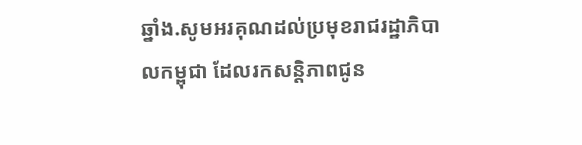ឆ្នាំង.សូមអរគុណដល់ប្រមុខរាជរដ្ឋាភិបាលកម្ពុជា ដែលរកសន្តិភាពជូន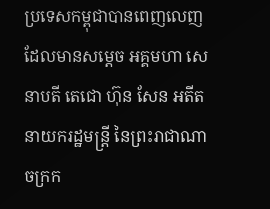ប្រទេសកម្ពុជាបានពេញលេញ ដែលមានសម្ដេច អគ្គមហា សេនាបតី តេជោ ហ៊ុន សែន អតីតនាយករដ្ឋមន្ត្រី នៃព្រះរាជាណាចក្រក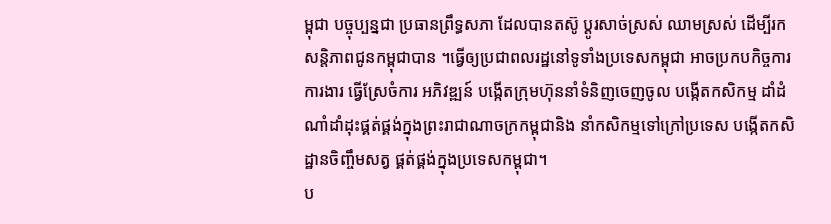ម្ពុជា បច្ចុប្បន្នជា ប្រធានព្រឹទ្ធសភា ដែលបានតស៊ូ ប្ដូរសាច់ស្រស់ ឈាមស្រស់ ដើម្បីរកសន្តិភាពជូនកម្ពុជាបាន ។ធ្វើឲ្យប្រជាពលរដ្ឋនៅទូទាំងប្រទេសកម្ពុជា អាចប្រកបកិច្ចការ ការងារ ធ្វើស្រែចំការ អភិវឌ្ឍន៍ បង្កើតក្រុមហ៊ុននាំទំនិញចេញចូល បង្កើតកសិកម្ម ដាំដំណាំដាំដុះផ្គត់ផ្គង់ក្នុងព្រះរាជាណាចក្រកម្ពុជានិង នាំកសិកម្មទៅក្រៅប្រទេស បង្កើតកសិដ្ឋានចិញ្ចឹមសត្វ ផ្គត់ផ្គង់ក្នុងប្រទេសកម្ពុជា។
ប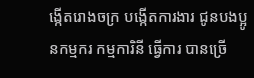ង្កើតរោងចក្រ បង្កើតការងារ ជូនបងប្អូនកម្មករ កម្មការិនី ធ្វើការ បានច្រើ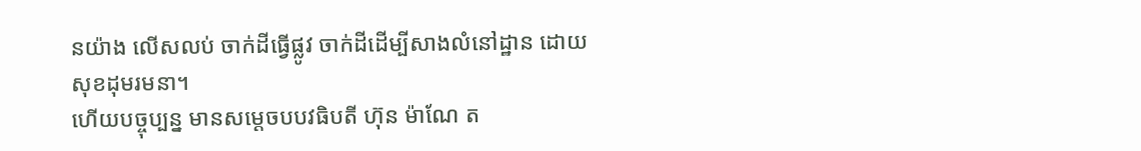នយ៉ាង លើសលប់ ចាក់ដីធ្វើផ្លូវ ចាក់ដីដើម្បីសាងលំនៅដ្ឋាន ដោយសុខដុមរមនា។
ហើយបច្ចុប្បន្ន មានសម្ដេចបបវធិបតី ហ៊ុន ម៉ាណែ ត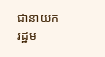ជានាយករដ្ឋម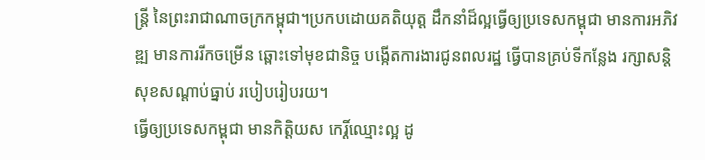ន្ត្រី នៃព្រះរាជាណាចក្រកម្ពុជា។ប្រកបដោយគតិយុត្ត ដឹកនាំដ៏ល្អធ្វើឲ្យប្រទេសកម្ពុជា មានការអភិវឌ្ឍ មានការរីកចម្រើន ឆ្ពោះទៅមុខជានិច្ច បង្កើតការងារជូនពលរដ្ឋ ធ្វើបានគ្រប់ទីកន្លែង រក្សាសន្តិសុខសណ្ដាប់ធ្នាប់ របៀបរៀបរយ។
ធ្វើឲ្យប្រទេសកម្ពុជា មានកិត្តិយស កេរ្តិ៍ឈ្មោះល្អ ដូ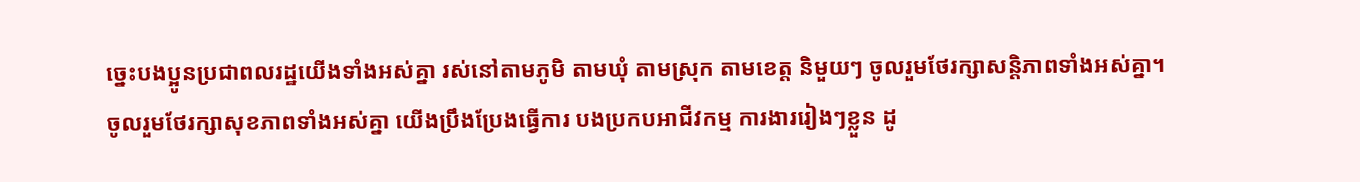ច្នេះបងប្អូនប្រជាពលរដ្ឋយើងទាំងអស់គ្នា រស់នៅតាមភូមិ តាមឃុំ តាមស្រុក តាមខេត្ត និមួយៗ ចូលរួមថែរក្សាសន្តិភាពទាំងអស់គ្នា។
ចូលរួមថែរក្សាសុខភាពទាំងអស់គ្នា យើងប្រឹងប្រែងធ្វើការ បងប្រកបអាជីវកម្ម ការងាររៀងៗខ្លួន ដូ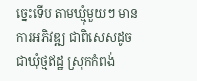ច្នេះទើប តាមឃ្មុំមួយៗ មានការអភិវឌ្ឍ ជាពិសេសដូចជាឃុំថ្មឥដ្ឋ ស្រុកកំពង់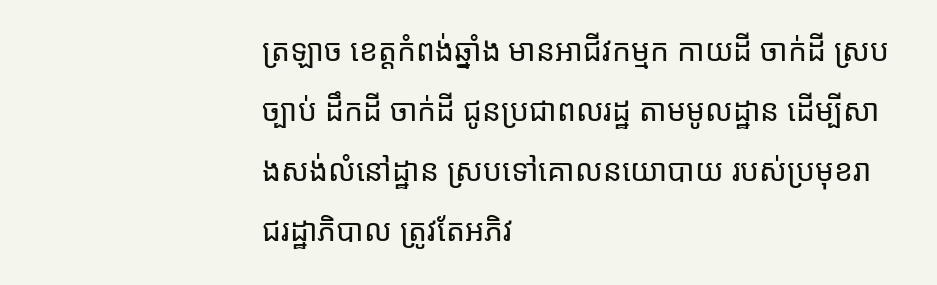ត្រឡាច ខេត្តកំពង់ឆ្នាំង មានអាជីវកម្មក កាយដី ចាក់ដី ស្របច្បាប់ ដឹកដី ចាក់ដី ជូនប្រជាពលរដ្ឋ តាមមូលដ្ឋាន ដើម្បីសាងសង់លំនៅដ្ឋាន ស្របទៅគោលនយោបាយ របស់ប្រមុខរាជរដ្ឋាភិបាល ត្រូវតែអភិវ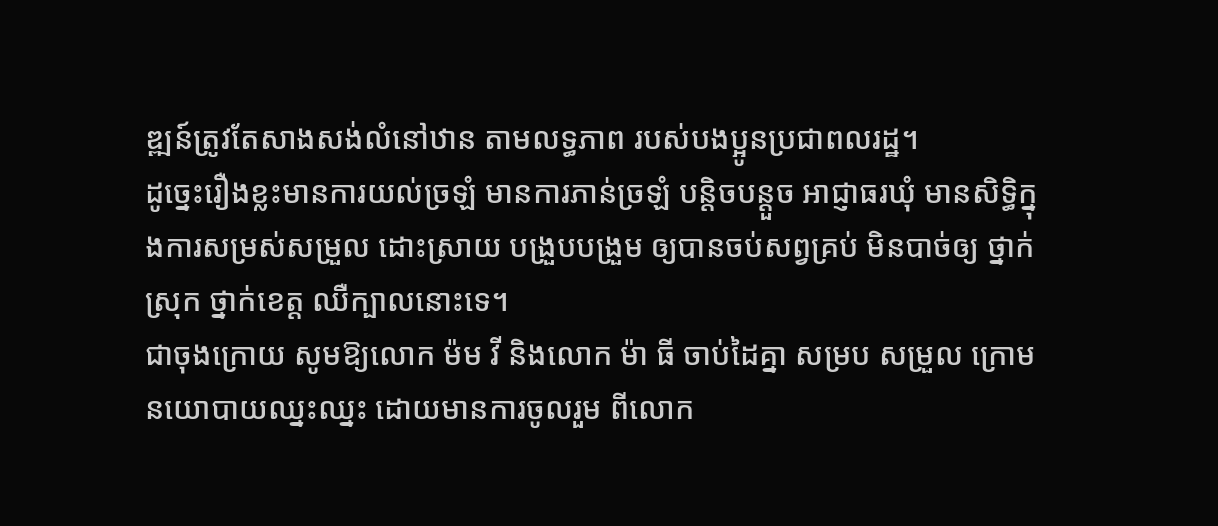ឌ្ឍន៍ត្រូវតែសាងសង់លំនៅឋាន តាមលទ្ធភាព របស់បងប្អូនប្រជាពលរដ្ឋ។
ដូច្នេះរឿងខ្លះមានការយល់ច្រឡំ មានការភាន់ច្រឡំ បន្តិចបន្តួច អាជ្ញាធរឃុំ មានសិទ្ធិក្នុងការសម្រស់សម្រួល ដោះស្រាយ បង្រួបបង្រួម ឲ្យបានចប់សព្វគ្រប់ មិនបាច់ឲ្យ ថ្នាក់ស្រុក ថ្នាក់ខេត្ត ឈឺក្បាលនោះទេ។
ជាចុងក្រោយ សូមឱ្យលោក ម៉ម វី និងលោក ម៉ា ធី ចាប់ដៃគ្នា សម្រប សម្រួល ក្រោម នយោបាយឈ្នះឈ្នះ ដោយមានការចូលរួម ពីលោក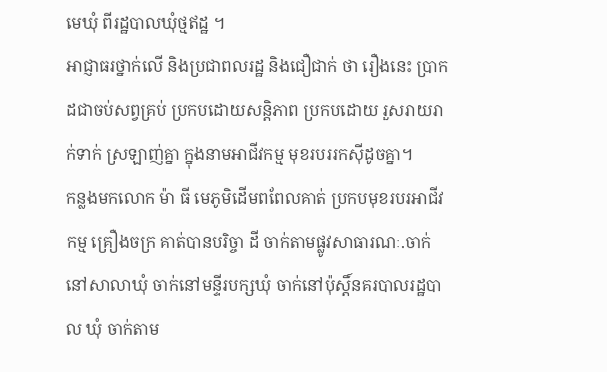មេឃុំ ពីរដ្ឋបាលឃុំថ្មឥដ្ឋ ។
អាជ្ញាធរថ្នាក់លើ និងប្រជាពលរដ្ឋ និងជឿជាក់ ថា រឿងនេះ ប្រាកដជាចប់សព្វគ្រប់ ប្រកបដោយសន្តិភាព ប្រកបដោយ រួសរាយរាក់ទាក់ ស្រឡាញ់គ្នា ក្នុងនាមអាជីវកម្ម មុខរបររកស៊ីដូចគ្នា។
កន្លងមកលោក ម៉ា ធី មេភូមិដើមពពែលគាត់ ប្រកបមុខរបរអាជីវកម្ម គ្រឿងចក្រ គាត់បានបរិច្ចា ដី ចាក់តាមផ្លូវសាធារណៈ.ចាក់នៅសាលាឃុំ ចាក់នៅមន្ទីរបក្សឃុំ ចាក់នៅប៉ុស្តិ៍នគរបាលរដ្ឋបាល ឃុំ ចាក់តាម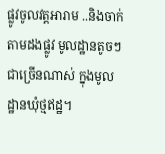ផ្លូវចូលវត្តអារាម ..និងចាក់តាមដងផ្លូវ មូលដ្ឋានតូចៗ ជាច្រើនណាស់ ក្នុងមូលដ្ឋានឃុំថ្មឥដ្ឋ។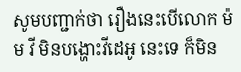សូមបញ្ជាក់ថា រឿងនេះបើលោក ម៉ម វី មិនបង្ហោះវីដេអូ នេះទេ ក៏មិន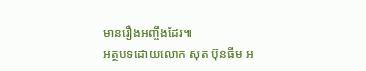មានរឿងអញ្ចឹងដែរ៕
អត្ថបទដោយលោក សុត ប៊ុនធីម អ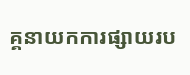គ្គនាយកការផ្សាយរប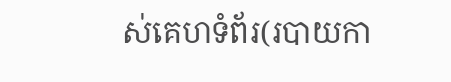ស់គេហទំព័រ(របាយកា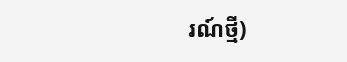រណ៍ថ្មី)